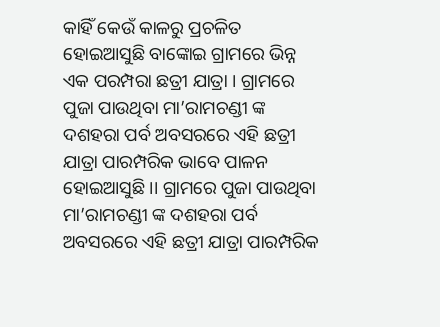କାହିଁ କେଉଁ କାଳରୁ ପ୍ରଚଳିତ ହୋଇଆସୁଛି ବାଙ୍କୋଇ ଗ୍ରାମରେ ଭିନ୍ନ ଏକ ପରମ୍ପରା ଛତ୍ରୀ ଯାତ୍ରା । ଗ୍ରାମରେ ପୁଜା ପାଉଥିବା ମା’ରାମଚଣ୍ଡୀ ଙ୍କ ଦଶହରା ପର୍ବ ଅବସରରେ ଏହି ଛତ୍ରୀ ଯାତ୍ରା ପାରମ୍ପରିକ ଭାବେ ପାଳନ ହୋଇଆସୁଛି ।। ଗ୍ରାମରେ ପୁଜା ପାଉଥିବା ମା’ରାମଚଣ୍ଡୀ ଙ୍କ ଦଶହରା ପର୍ବ ଅବସରରେ ଏହି ଛତ୍ରୀ ଯାତ୍ରା ପାରମ୍ପରିକ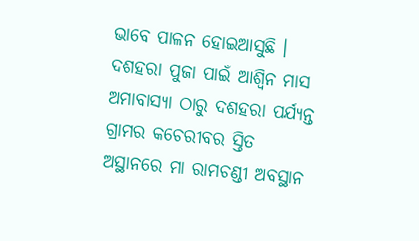ଭାବେ ପାଳନ ହୋଇଆସୁଛି । ଦଶହରା ପୁଜା ପାଇଁ ଆଶ୍ୱିନ ମାସ ଅମାବାସ୍ୟା ଠାରୁ ଦଶହରା ପର୍ଯ୍ୟନ୍ତ ଗ୍ରାମର କଚେରୀବର ସ୍ତିତ ଅସ୍ଥାନରେ ମା ରାମଚଣ୍ଡୀ ଅବସ୍ଥାନ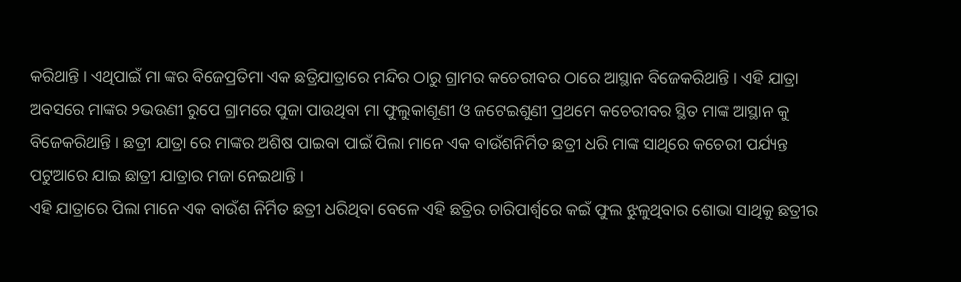କରିଥାନ୍ତି । ଏଥିପାଇଁ ମା ଙ୍କର ବିଜେପ୍ରତିମା ଏକ ଛତ୍ରିଯାତ୍ରାରେ ମନ୍ଦିର ଠାରୁ ଗ୍ରାମର କଚେରୀବର ଠାରେ ଆସ୍ଥାନ ବିଜେକରିଥାନ୍ତି । ଏହି ଯାତ୍ରା ଅବସରେ ମାଙ୍କର ୨ଭଉଣୀ ରୁପେ ଗ୍ରାମରେ ପୁଜା ପାଉଥିବା ମା ଫୁଲୁକାଶୂଣୀ ଓ ଜଟେଇଶୁଣୀ ପ୍ରଥମେ କଚେରୀବର ସ୍ଥିତ ମାଙ୍କ ଆସ୍ଥାନ କୁ ବିଜେକରିଥାନ୍ତି । ଛତ୍ରୀ ଯାତ୍ରା ରେ ମାଙ୍କର ଅଶିଷ ପାଇବା ପାଇଁ ପିଲା ମାନେ ଏକ ବାଉଁଶନିର୍ମିତ ଛତ୍ରୀ ଧରି ମାଙ୍କ ସାଥିରେ କଚେରୀ ପର୍ଯ୍ୟନ୍ତ ପଟୁଆରେ ଯାଇ ଛାତ୍ରୀ ଯାତ୍ରାର ମଜା ନେଇଥାନ୍ତି ।
ଏହି ଯାତ୍ରାରେ ପିଲା ମାନେ ଏକ ବାଉଁଶ ନିର୍ମିତ ଛତ୍ରୀ ଧରିଥିବା ବେଳେ ଏହି ଛତ୍ରିର ଚାରିପାର୍ଶ୍ୱରେ କଇଁ ଫୁଲ ଝୁଳୁଥିବାର ଶୋଭା ସାଥିକୁ ଛତ୍ରୀର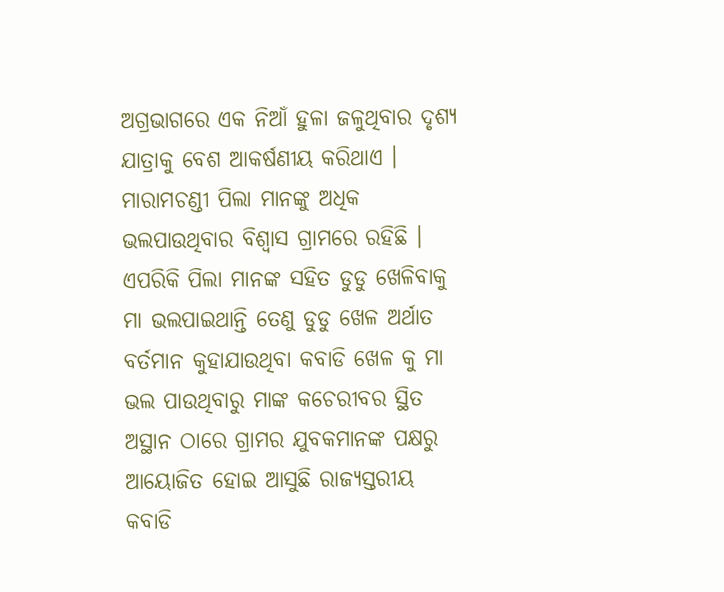ଅଗ୍ରଭାଗରେ ଏକ ନିଆଁ ହୁଳା ଜଳୁଥିବାର ଦୃଶ୍ୟ ଯାତ୍ରାକୁ ବେଶ ଆକର୍ଷଣୀୟ କରିଥାଏ । ମାରାମଚଣ୍ଡୀ ପିଲା ମାନଙ୍କୁ ଅଧିକ ଭଲପାଉଥିବାର ବିଶ୍ୱାସ ଗ୍ରାମରେ ରହିଛି । ଏପରିକି ପିଲା ମାନଙ୍କ ସହିତ ଡୁଡୁ ଖେଳିବାକୁ ମା ଭଲପାଇଥାନ୍ତି ତେଣୁ ଡୁଡୁ ଖେଳ ଅର୍ଥାତ ବର୍ତମାନ କୁହାଯାଉଥିବା କବାଡି ଖେଳ କୁ ମା ଭଲ ପାଉଥିବାରୁ ମାଙ୍କ କଚେରୀବର ସ୍ଥିତ ଅସ୍ଥାନ ଠାରେ ଗ୍ରାମର ଯୁବକମାନଙ୍କ ପକ୍ଷରୁ ଆୟୋଜିତ ହୋଇ ଆସୁଛି ରାଜ୍ୟସ୍ତରୀୟ କବାଡି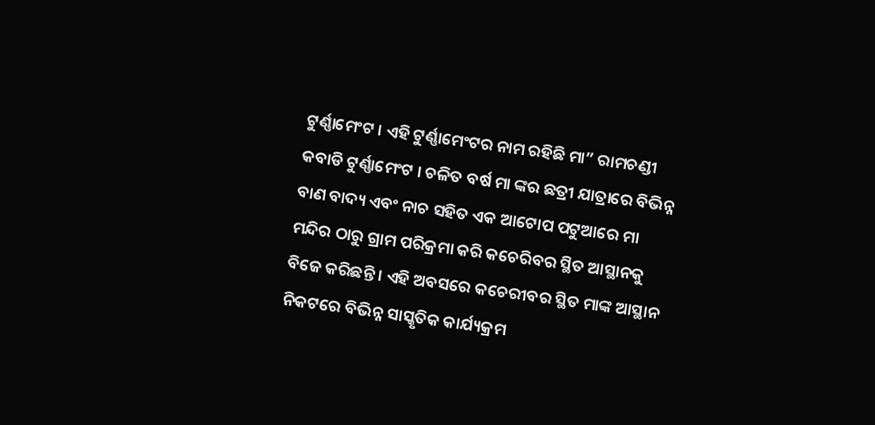ଟୁର୍ଣ୍ଣାମେଂଟ । ଏହି ଟୁର୍ଣ୍ଣାମେଂଟର ନାମ ରହିଛି ମା” ରାମଚଣ୍ଡୀ କବାଡି ଟୁର୍ଣ୍ଣାମେଂଟ । ଚଳିତ ବର୍ଷ ମା ଙ୍କର ଛତ୍ରୀ ଯାତ୍ରାରେ ବିଭିନ୍ନ ବାଣ ବାଦ୍ୟ ଏବଂ ନାଚ ସହିତ ଏକ ଆଟୋପ ପଟୁଆରେ ମା ମନ୍ଦିର ଠାରୁ ଗ୍ରାମ ପରିକ୍ରମା କରି କଚେରିବର ସ୍ଥିତ ଆସ୍ଥାନକୁ ବିଜେ କରିଛନ୍ତି । ଏହି ଅବସରେ କଚେରୀବର ସ୍ଥିତ ମାଙ୍କ ଆସ୍ଥାନ ନିକଟରେ ବିଭିନ୍ନ ସାସ୍କୃତିକ କାର୍ଯ୍ୟକ୍ରମ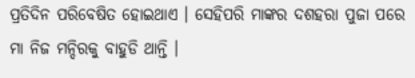ପ୍ରତିଦିନ ପରିବେଷିତ ହୋଇଥାଏ । ସେହିପରି ମାଙ୍କର ଦଶହରା ପୁଜା ପରେ ମା ନିଜ ମନ୍ଦିରକୁ ବାହୁଡି ଥାନ୍ତି ।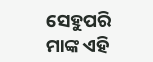ସେହୁପରି ମାଙ୍କ ଏହି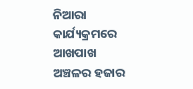ନିଆରା କାର୍ଯ୍ୟକ୍ରମରେ ଆଖପାଖ ଅଞ୍ଚଳର ହଜାର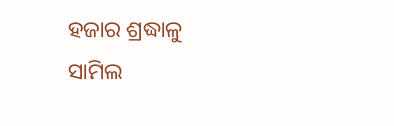ହଜାର ଶ୍ରଦ୍ଧାଳୁ ସାମିଲ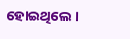ହୋଇଥିଲେ ।